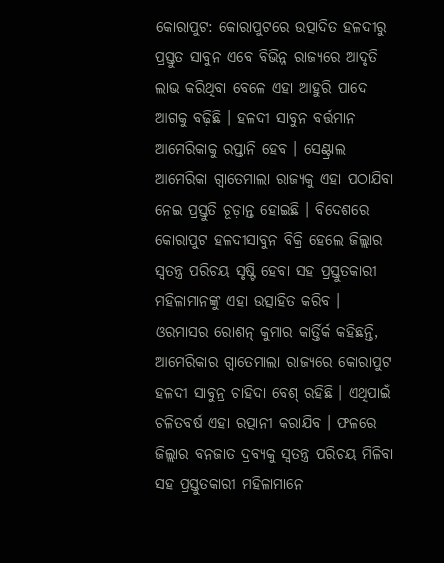କୋରାପୁଟ: କୋରାପୁଟରେ ଉତ୍ପାଦିତ ହଳଦୀରୁ ପ୍ରସ୍ତୁତ ସାବୁନ ଏବେ ବିଭିନ୍ନ ରାଜ୍ୟରେ ଆଦୃତି ଲାଭ କରିଥିବା ବେଳେ ଏହା ଆହୁରି ପାଦେ ଆଗକୁ ବଢ଼ିଛି । ହଳଦୀ ସାବୁନ ବର୍ତ୍ତମାନ ଆମେରିକାକୁ ରପ୍ତାନି ହେବ । ସେଣ୍ଟ୍ରାଲ ଆମେରିକା ଗ୍ୱାତେମାଲା ରାଜ୍ୟକୁ ଏହା ପଠାଯିବା ନେଇ ପ୍ରସ୍ତୁତି ଚୂଡ଼ାନ୍ତ ହୋଇଛି । ବିଦେଶରେ କୋରାପୁଟ ହଳଦୀସାବୁନ ବିକ୍ରି ହେଲେ ଜିଲ୍ଲାର ସ୍ୱତନ୍ତ୍ର ପରିଚୟ ସୃଷ୍ଟି ହେବା ସହ ପ୍ରସ୍ତୁତକାରୀ ମହିଳାମାନଙ୍କୁ ଏହା ଉତ୍ସାହିତ କରିବ ।
ଓରମାସର ରୋଶନ୍ କୁମାର କାର୍ତ୍ତିର୍କ କହିଛନ୍ତି, ଆମେରିକାର ଗ୍ୱାତେମାଲା ରାଜ୍ୟରେ କୋରାପୁଟ ହଳଦୀ ସାବୁନ୍ର ଚାହିଦା ବେଶ୍ ରହିଛି । ଏଥିପାଇଁ ଚଳିତବର୍ଷ ଏହା ରତ୍ପାନୀ କରାଯିବ । ଫଳରେ ଜିଲ୍ଲାର ବନଜାତ ଦ୍ରବ୍ୟକୁ ସ୍ୱତନ୍ତ୍ର ପରିଚୟ ମିଳିବା ସହ ପ୍ରସ୍ତୁତକାରୀ ମହିଳାମାନେ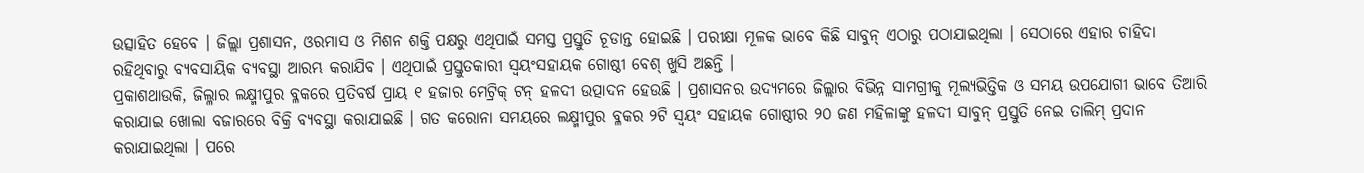ଉତ୍ସାହିତ ହେବେ । ଜିଲ୍ଲା ପ୍ରଶାସନ, ଓରମାସ ଓ ମିଶନ ଶକ୍ତି ପକ୍ଷରୁ ଏଥିପାଇଁ ସମସ୍ତ ପ୍ରସ୍ତୁତି ଚୂଡାନ୍ତ ହୋଇଛି । ପରୀକ୍ଷା ମୂଳକ ଭାବେ କିଛି ସାବୁନ୍ ଏଠାରୁ ପଠାଯାଇଥିଲା । ସେଠାରେ ଏହାର ଚାହିଦା ରହିଥିବାରୁ ବ୍ୟବସାୟିକ ବ୍ୟବସ୍ଥା ଆରମ୍ଭ କରାଯିବ । ଏଥିପାଇଁ ପ୍ରସ୍ତୁତକାରୀ ସ୍ୱୟଂସହାୟକ ଗୋଷ୍ଠୀ ବେଶ୍ ଖୁସି ଅଛନ୍ତି ।
ପ୍ରକାଶଥାଉକି, ଜିଲ୍ଳାର ଲକ୍ଷ୍ମୀପୁର ବ୍ଳକରେ ପ୍ରତିବର୍ଷ ପ୍ରାୟ ୧ ହଜାର ମେଟ୍ରିକ୍ ଟନ୍ ହଳଦୀ ଉତ୍ପାଦନ ହେଉଛି । ପ୍ରଶାସନର ଉଦ୍ୟମରେ ଜିଲ୍ଲାର ବିଭିନ୍ନ ସାମଗ୍ରୀକୁ ମୂଲ୍ୟଭିତ୍ତିକ ଓ ସମୟ ଉପଯୋଗୀ ଭାବେ ତିଆରି କରାଯାଇ ଖୋଲା ବଜାରରେ ବିକ୍ରି ବ୍ୟବସ୍ଥା କରାଯାଇଛି । ଗତ କରୋନା ସମୟରେ ଲକ୍ଷ୍ମୀପୁର ବ୍ଳକର ୨ଟି ସ୍ୱୟଂ ସହାୟକ ଗୋଷ୍ଠୀର ୨୦ ଜଣ ମହିଳାଙ୍କୁ ହଳଦୀ ସାବୁନ୍ ପ୍ରସ୍ତୁତି ନେଇ ତାଲିମ୍ ପ୍ରଦାନ କରାଯାଇଥିଲା । ପରେ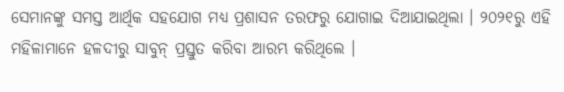ସେମାନଙ୍କୁ ସମସ୍ତ ଆର୍ଥିକ ସହଯୋଗ ମଧ୍ୟ ପ୍ରଶାସନ ତରଫରୁ ଯୋଗାଇ ଦିଆଯାଇଥିଲା । ୨୦୨୧ରୁ ଏହି ମହିଳାମାନେ ହଳଦୀରୁ ସାବୁନ୍ ପ୍ରସ୍ତୁତ କରିବା ଆରମ୍ଭ କରିଥିଲେ ।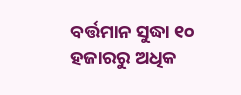ବର୍ତ୍ତମାନ ସୁଦ୍ଧା ୧୦ ହଜାରରୁ ଅଧିକ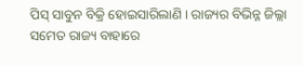ପିସ୍ ସାବୁନ ବିକ୍ରି ହୋଇସାରିଲାଣି । ରାଜ୍ୟର ବିଭିନ୍ନ ଜିଲ୍ଲା ସମେତ ରାଜ୍ୟ ବାହାରେ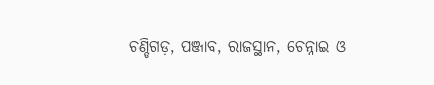ଚଣ୍ଡିଗଡ଼, ପଞ୍ଜାବ, ରାଜସ୍ଥାନ, ଚେନ୍ନାଇ ଓ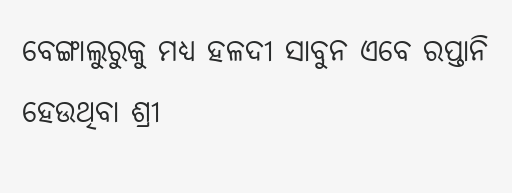ବେଙ୍ଗାଲୁରୁକୁ ମଧ୍ୟ ହଳଦୀ ସାବୁନ ଏବେ ରପ୍ତାନି ହେଉଥିବା ଶ୍ରୀ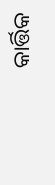କାର୍ତ୍ତିକ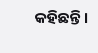କହିଛନ୍ତି ।